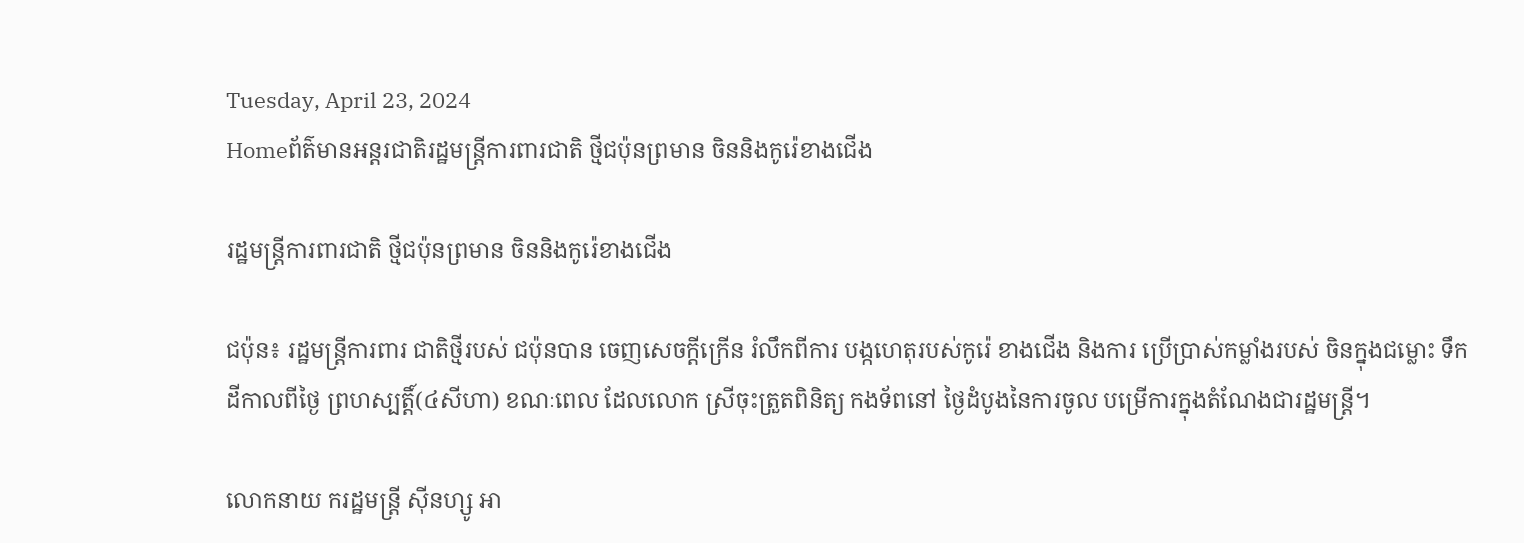Tuesday, April 23, 2024
Homeព័ត៌មានអន្តរជាតិរដ្ឋមន្ត្រីការពារជាតិ ថ្មីជប៉ុនព្រមាន ចិននិងកូរ៉េខាងជើង

រដ្ឋមន្ត្រីការពារជាតិ ថ្មីជប៉ុនព្រមាន ចិននិងកូរ៉េខាងជើង

ជប៉ុន៖ រដ្ឋមន្ត្រីការពារ ជាតិថ្មីរបស់ ជប៉ុនបាន ចេញសេចក្តីក្រើន រំលឹកពីការ បង្កហេតុរបស់កូរ៉េ ខាងជើង និងការ ប្រើប្រាស់កម្លាំងរបស់ ចិនក្នុងជម្លោះ ទឹកដីកាលពីថ្ងៃ ព្រហស្បត្តិ៍(៤សីហា) ខណៈពេល ដែលលោក ស្រីចុះត្រួតពិនិត្យ កងទ័ពនៅ ថ្ងៃដំបូងនៃការចូល បម្រើការក្នុងតំណែងជារដ្ឋមន្ត្រី។

លោកនាយ ករដ្ឋមន្ត្រី ស៊ីនហ្សូ អា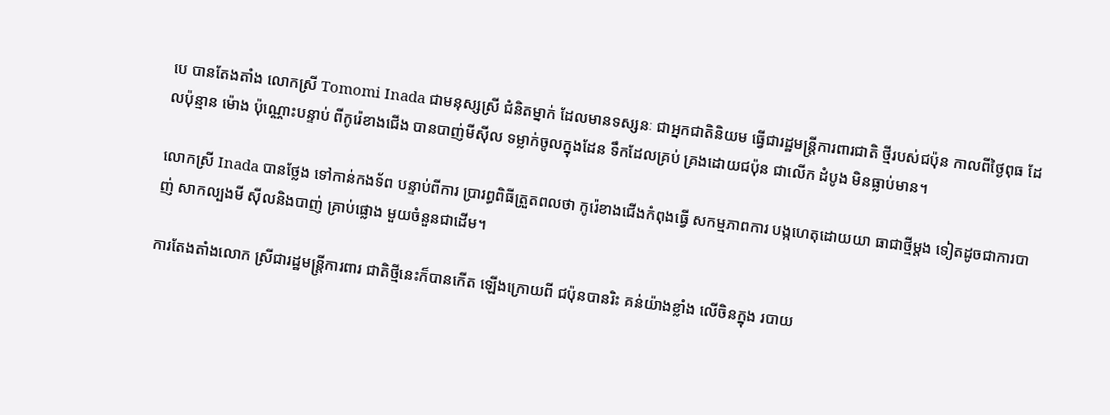បេ បានតែងតាំង លោកស្រី Tomomi Inada ជាមនុស្សស្រី ជំនិតម្នាក់ ដែលមានទស្សនៈ ជាអ្នកជាតិនិយម ធ្វើជារដ្ឋមន្ត្រីការពារជាតិ ថ្មីរបស់ជប៉ុន កាលពីថ្ងៃពុធ ដែលប៉ុន្មាន ម៉ោង ប៉ុណ្ណោះបន្ទាប់ ពីកូរ៉េខាងជើង បានបាញ់មីស៊ីល ទម្លាក់ចូលក្នុងដែន ទឹកដែលគ្រប់ គ្រងដោយជប៉ុន ជាលើក ដំបូង មិនធ្លាប់មាន។

លោកស្រី Inada បានថ្លែង ទៅកាន់កងទ័ព បន្ទាប់ពីការ ប្រារព្ធពិធីត្រួតពលថា កូរ៉េខាងជើងកំពុងធ្វើ សកម្មភាពការ បង្កហេតុដោយយា ធាជាថ្មីម្តង ទៀតដូចជាការបាញ់ សាកល្បងមី ស៊ីលនិងបាញ់ គ្រាប់ផ្លោង មួយចំនួនជាដើម។

ការតែងតាំងលោក ស្រីជារដ្ឋមន្ត្រីការពារ ជាតិថ្មីនេះក៏បានកើត ឡើងក្រោយពី ជប៉ុនបានរិះ គន់យ៉ាងខ្លាំង លើចិនក្នុង របាយ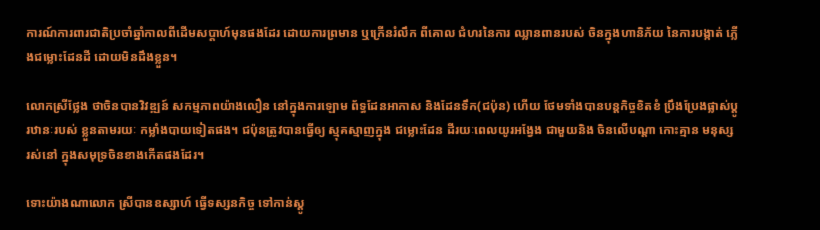ការណ៍ការពារជាតិប្រចាំឆ្នាំកាលពីដើមសប្តាហ៍មុនផងដែរ ដោយការព្រមាន ឬក្រើនរំលឹក ពីគោល ជំហរនៃការ ឈ្លានពានរបស់ ចិនក្នុងហានិភ័យ នៃការបង្កាត់ ភ្លើងជម្លោះដែនដី ដោយមិនដឹងខ្លួន។

លោកស្រីថ្លែង ថាចិនបានវិវឌ្ឍន៍ សកម្មភាពយ៉ាងលឿន នៅក្នុងការឡោម ព័ទ្ធដែនអាកាស និងដែនទឹក(ជប៉ុន) ហើយ ថែមទាំងបានបន្តកិច្ចខិតខំ ប្រឹងប្រែងផ្លាស់ប្តូរឋានៈរបស់ ខ្លួនតាមរយៈ កម្លាំងបាយទៀតផង។ ជប៉ុនត្រូវបានធ្វើឲ្យ ស្មុគស្មាញក្នុង ជម្លោះដែន ដីរយៈពេលយូរអង្វែង ជាមួយនិង ចិនលើបណ្តា កោះគ្មាន មនុស្ស រស់នៅ ក្នុងសមុទ្រចិនខាងកើតផងដែរ។

ទោះយ៉ាងណាលោក ស្រីបានឧស្សាហ៍ ធ្វើទស្សនកិច្ច ទៅកាន់ស្តូ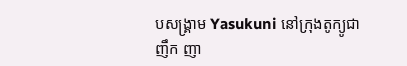បសង្គ្រាម Yasukuni នៅក្រុងតូក្យូជាញឹក ញា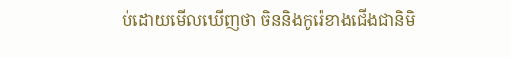ប់ដោយមើលឃើញថា ចិននិងកូរ៉េខាងជើងជានិមិ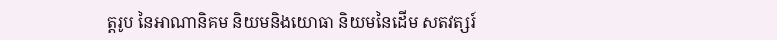ត្តរូប នៃអាណានិគម និយមនិងយោធា និយមនៃដើម សតវត្សរ៍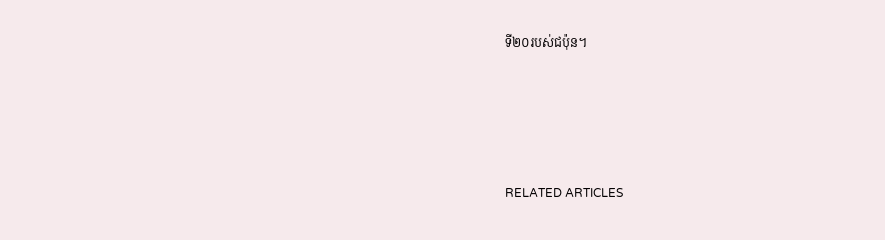ទី២០របស់ជប៉ុន។





RELATED ARTICLES